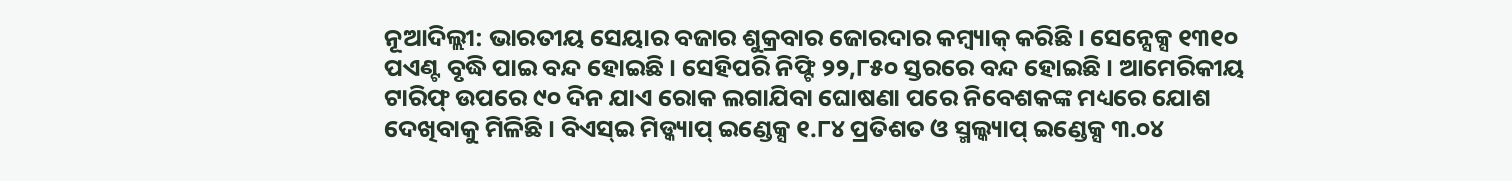ନୂଆଦିଲ୍ଲୀ: ଭାରତୀୟ ସେୟାର ବଜାର ଶୁକ୍ରବାର ଜୋରଦାର କମ୍ବ୍ୟାକ୍ କରିଛି । ସେନ୍ସେକ୍ସ ୧୩୧୦ ପଏଣ୍ଟ ବୃଦ୍ଧି ପାଇ ବନ୍ଦ ହୋଇଛି । ସେହିପରି ନିଫ୍ଟି ୨୨,୮୫୦ ସ୍ତରରେ ବନ୍ଦ ହୋଇଛି । ଆମେରିକୀୟ ଟାରିଫ୍ ଉପରେ ୯୦ ଦିନ ଯାଏ ରୋକ ଲଗାଯିବା ଘୋଷଣା ପରେ ନିବେଶକଙ୍କ ମଧ୍ୟରେ ଯୋଶ ଦେଖିବାକୁ ମିଳିଛି । ବିଏସ୍ଇ ମିଡ୍କ୍ୟାପ୍ ଇଣ୍ଡେକ୍ସ ୧.୮୪ ପ୍ରତିଶତ ଓ ସ୍ମଲ୍କ୍ୟାପ୍ ଇଣ୍ଡେକ୍ସ ୩.୦୪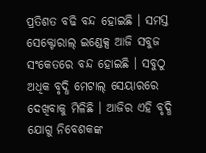ପ୍ରତିଶତ ବଢି ବନ୍ଦ ହୋଇଛି । ସମସ୍ତ ସେକ୍ଟୋରାଲ୍ ଇଣ୍ଡେକ୍ସ ଆଜି ସବୁଜ ସଂକେତରେ ବନ୍ଦ ହୋଇଛି । ସବୁଠୁ ଅଧିକ ବୃଦ୍ଧି ମେଟାଲ୍ ସେୟାରରେ ଦେଖିବାକୁ ମିଳିଛି । ଆଜିର ଏହି ବୃଦ୍ଧି ଯୋଗୁ ନିବେଶକଙ୍କ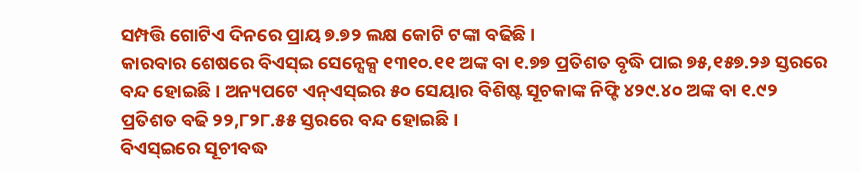ସମ୍ପତ୍ତି ଗୋଟିଏ ଦିନରେ ପ୍ରାୟ ୭.୭୨ ଲକ୍ଷ କୋଟି ଟଙ୍କା ବଢିଛି ।
କାରବାର ଶେଷରେ ବିଏସ୍ଇ ସେନ୍ସେକ୍ସ ୧୩୧୦.୧୧ ଅଙ୍କ ବା ୧.୭୭ ପ୍ରତିଶତ ବୃଦ୍ଧି ପାଇ ୭୫,୧୫୭.୨୬ ସ୍ତରରେ ବନ୍ଦ ହୋଇଛି । ଅନ୍ୟପଟେ ଏନ୍ଏସ୍ଇର ୫୦ ସେୟାର ବିଶିଷ୍ଟ ସୂଚକାଙ୍କ ନିଫ୍ଟି ୪୨୯.୪୦ ଅଙ୍କ ବା ୧.୯୨ ପ୍ରତିଶତ ବଢି ୨୨,୮୨୮.୫୫ ସ୍ତରରେ ବନ୍ଦ ହୋଇଛି ।
ବିଏସ୍ଇରେ ସୂଚୀବଦ୍ଧ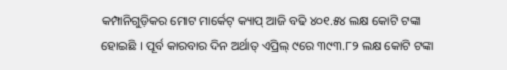କମ୍ପାନିଗୁଡ଼ିକର ମୋଟ ମାର୍କେଟ୍ କ୍ୟାପ୍ ଆଜି ବଢି ୪୦୧.୫୪ ଲକ୍ଷ କୋଟି ଟଙ୍କା ହୋଇଛି । ପୂର୍ବ କାରବାର ଦିନ ଅର୍ଥାତ୍ ଏପ୍ରିଲ୍ ୯ରେ ୩୯୩.୮୨ ଲକ୍ଷ କୋଟି ଟଙ୍କା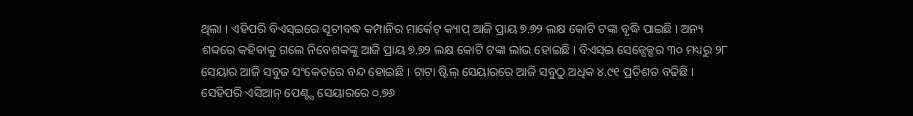ଥିଲା । ଏହିପରି ବିଏସ୍ଇରେ ସୂଚୀବଦ୍ଧ କମ୍ପାନିର ମାର୍କେଟ୍ କ୍ୟାପ୍ ଆଜି ପ୍ରାୟ ୭.୭୨ ଲକ୍ଷ କୋଟି ଟଙ୍କା ବୃଦ୍ଧି ପାଇଛି । ଅନ୍ୟ ଶବ୍ଦରେ କହିବାକୁ ଗଲେ ନିବେଶକଙ୍କୁ ଆଜି ପ୍ରାୟ ୭.୭୨ ଲକ୍ଷ କୋଟି ଟଙ୍କା ଲାଭ ହୋଇଛି । ବିଏସ୍ଇ ସେନ୍ସେକ୍ସର ୩୦ ମଧ୍ୟରୁ ୨୮ ସେୟାର ଆଜି ସବୁଜ ସଂକେତରେ ବନ୍ଦ ହୋଇଛି । ଟାଟା ଷ୍ଟିଲ୍ ସେୟାରରେ ଆଜି ସବୁଠୁ ଅଧିକ ୪.୯୧ ପ୍ରତିଶତ ବଢିଛି । ସେହିପରି ଏସିଆନ୍ ପେଣ୍ଟ୍ସ ସେୟାରରେ ୦.୭୬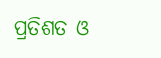ପ୍ରତିଶତ ଓ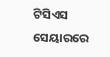ଟିସିଏସ ସେୟାରରେ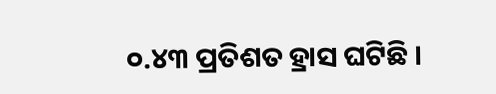୦.୪୩ ପ୍ରତିଶତ ହ୍ରାସ ଘଟିଛି ।